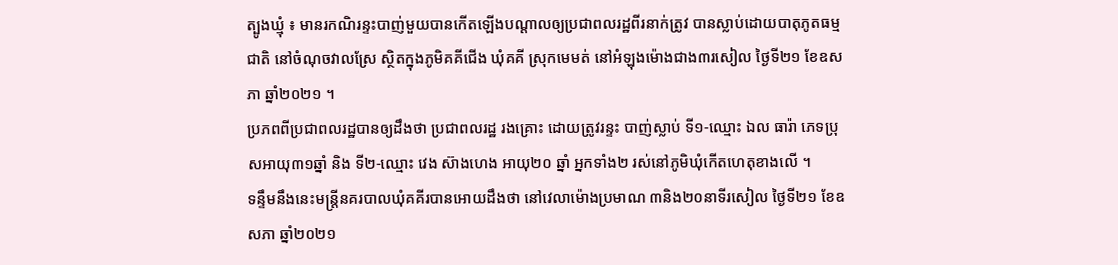ត្បូងឃ្មុំ ៖ មានរកណិរន្ទះបាញ់មួយបានកើតឡើងបណ្តាលឲ្យប្រជាពលរដ្ឋពីរនាក់ត្រូវ បានស្លាប់ដោយបាតុភូតធម្មជាតិ នៅចំណុចវាលស្រែ ស្ថិតក្នុងភូមិគគីជើង ឃុំគគី ស្រុកមេមត់ នៅអំឡុងម៉ោងជាង៣រសៀល ថ្ងៃទី២១ ខែឧសភា ឆ្នាំ២០២១ ។
ប្រភពពីប្រជាពលរដ្ឋបានឲ្យដឹងថា ប្រជាពលរដ្ឋ រងគ្រោះ ដោយត្រូវរន្ទះ បាញ់ស្លាប់ ទី១-ឈ្មោះ ឯល ធារ៉ា ភេទប្រុសអាយុ៣១ឆ្នាំ និង ទី២-ឈ្មោះ វេង ស៊ាងហេង អាយុ២០ ឆ្នាំ អ្នកទាំង២ រស់នៅភូមិឃុំកើតហេតុខាងលើ ។
ទន្ទឹមនឹងនេះមន្រ្តីនគរបាលឃុំគគីរបានអោយដឹងថា នៅវេលាម៉ោងប្រមាណ ៣និង២០នាទីរសៀល ថ្ងៃទី២១ ខែឧសភា ឆ្នាំ២០២១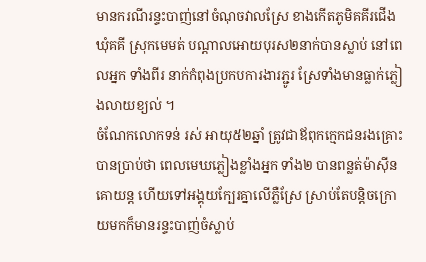មានករណីរន្ទះបាញ់នៅចំណុចវាលស្រែ ខាងកើតភូមិគគីរជើង ឃុំគគី ស្រុកមេមត់ បណ្តាលអោយបុរស២នាក់បានស្លាប់ នៅពេលអ្នក ទាំងពីរ នាក់កំពុងប្រកបការងារភ្ជូរ ស្រែទាំងមានធ្លាក់ភ្លៀងលាយខ្យល់ ។
ចំណែកលោកទន់ រស់ អាយុ៥២ឆ្នាំ ត្រូវជាឪពុកក្មេកជនរងគ្រោះបានប្រាប់ថា ពេលមេឃភ្លៀងខ្លាំងអ្នក ទាំង២ បានពន្លត់ម៉ាស៊ីនគោយន្ត ហើយទៅអង្គុយក្បែរគ្នាលើភ្លឺស្រែ ស្រាប់តែបន្តិចក្រោយមកក៏មានរន្ទះបាញ់ចំស្លាប់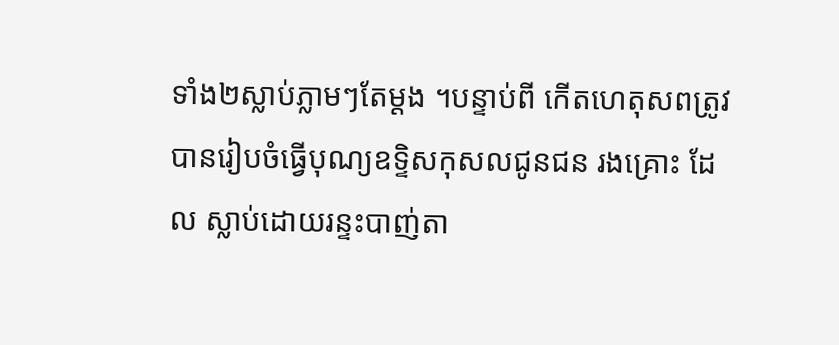ទាំង២ស្លាប់ភ្លាមៗតែម្តង ។បន្ទាប់ពី កើតហេតុសពត្រូវបានរៀបចំធ្វើបុណ្យឧទ្ទិសកុសលជូនជន រងគ្រោះ ដែល ស្លាប់ដោយរន្ទះបាញ់តា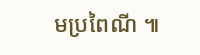មប្រពៃណី ៕